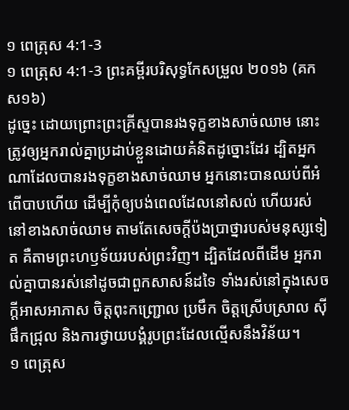១ ពេត្រុស 4:1-3
១ ពេត្រុស 4:1-3 ព្រះគម្ពីរបរិសុទ្ធកែសម្រួល ២០១៦ (គកស១៦)
ដូច្នេះ ដោយព្រោះព្រះគ្រីស្ទបានរងទុក្ខខាងសាច់ឈាម នោះត្រូវឲ្យអ្នករាល់គ្នាប្រដាប់ខ្លួនដោយគំនិតដូច្នោះដែរ ដ្បិតអ្នកណាដែលបានរងទុក្ខខាងសាច់ឈាម អ្នកនោះបានឈប់ពីអំពើបាបហើយ ដើម្បីកុំឲ្យបង់ពេលដែលនៅសល់ ហើយរស់នៅខាងសាច់ឈាម តាមតែសេចក្តីប៉ងប្រាថ្នារបស់មនុស្សទៀត គឺតាមព្រះហឫទ័យរបស់ព្រះវិញ។ ដ្បិតដែលពីដើម អ្នករាល់គ្នាបានរស់នៅដូចជាពួកសាសន៍ដទៃ ទាំងរស់នៅក្នុងសេចក្តីអាសអាភាស ចិត្តពុះកញ្រ្ជោល ប្រមឹក ចិត្តស្រើបស្រាល ស៊ីផឹកជ្រុល និងការថ្វាយបង្គំរូបព្រះដែលល្មើសនឹងវិន័យ។
១ ពេត្រុស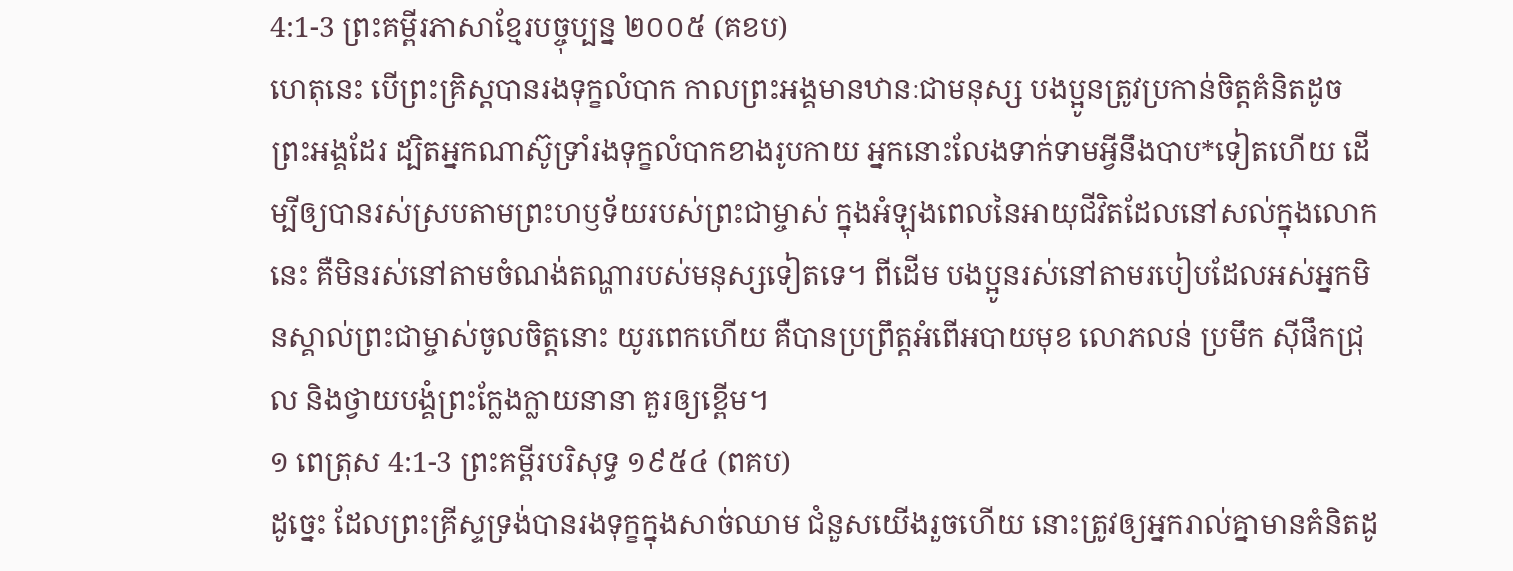4:1-3 ព្រះគម្ពីរភាសាខ្មែរបច្ចុប្បន្ន ២០០៥ (គខប)
ហេតុនេះ បើព្រះគ្រិស្តបានរងទុក្ខលំបាក កាលព្រះអង្គមានឋានៈជាមនុស្ស បងប្អូនត្រូវប្រកាន់ចិត្តគំនិតដូចព្រះអង្គដែរ ដ្បិតអ្នកណាស៊ូទ្រាំរងទុក្ខលំបាកខាងរូបកាយ អ្នកនោះលែងទាក់ទាមអ្វីនឹងបាប*ទៀតហើយ ដើម្បីឲ្យបានរស់ស្របតាមព្រះហឫទ័យរបស់ព្រះជាម្ចាស់ ក្នុងអំឡុងពេលនៃអាយុជីវិតដែលនៅសល់ក្នុងលោកនេះ គឺមិនរស់នៅតាមចំណង់តណ្ហារបស់មនុស្សទៀតទេ។ ពីដើម បងប្អូនរស់នៅតាមរបៀបដែលអស់អ្នកមិនស្គាល់ព្រះជាម្ចាស់ចូលចិត្តនោះ យូរពេកហើយ គឺបានប្រព្រឹត្តអំពើអបាយមុខ លោភលន់ ប្រមឹក ស៊ីផឹកជ្រុល និងថ្វាយបង្គំព្រះក្លែងក្លាយនានា គួរឲ្យខ្ពើម។
១ ពេត្រុស 4:1-3 ព្រះគម្ពីរបរិសុទ្ធ ១៩៥៤ (ពគប)
ដូច្នេះ ដែលព្រះគ្រីស្ទទ្រង់បានរងទុក្ខក្នុងសាច់ឈាម ជំនួសយើងរួចហើយ នោះត្រូវឲ្យអ្នករាល់គ្នាមានគំនិតដូ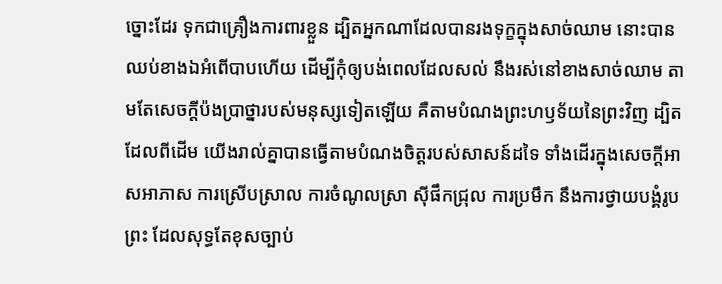ច្នោះដែរ ទុកជាគ្រឿងការពារខ្លួន ដ្បិតអ្នកណាដែលបានរងទុក្ខក្នុងសាច់ឈាម នោះបានឈប់ខាងឯអំពើបាបហើយ ដើម្បីកុំឲ្យបង់ពេលដែលសល់ នឹងរស់នៅខាងសាច់ឈាម តាមតែសេចក្ដីប៉ងប្រាថ្នារបស់មនុស្សទៀតឡើយ គឺតាមបំណងព្រះហឫទ័យនៃព្រះវិញ ដ្បិតដែលពីដើម យើងរាល់គ្នាបានធ្វើតាមបំណងចិត្តរបស់សាសន៍ដទៃ ទាំងដើរក្នុងសេចក្ដីអាសអាភាស ការស្រើបស្រាល ការចំណូលស្រា ស៊ីផឹកជ្រុល ការប្រមឹក នឹងការថ្វាយបង្គំរូបព្រះ ដែលសុទ្ធតែខុសច្បាប់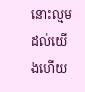នោះល្មមដល់យើងហើយ